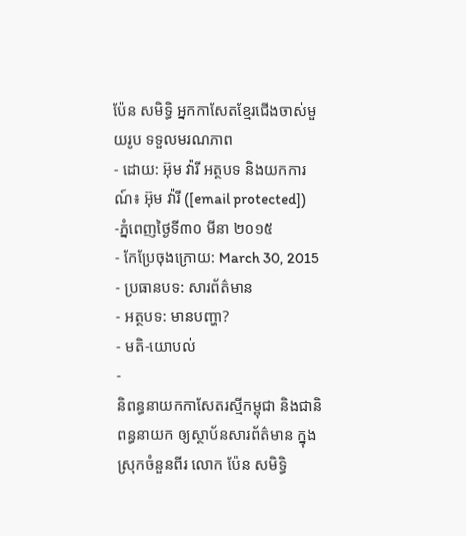ប៉ែន សមិទ្ធិ អ្នកកាសែតខ្មែរជើងចាស់មួយរូប ទទួលមរណភាព
- ដោយ: អ៊ុម វ៉ារី អត្ថបទ និងយកការណ៍៖ អ៊ុម វ៉ារី ([email protected]) -ភ្នំពេញថ្ងៃទី៣០ មីនា ២០១៥
- កែប្រែចុងក្រោយ: March 30, 2015
- ប្រធានបទ: សារព័ត៌មាន
- អត្ថបទ: មានបញ្ហា?
- មតិ-យោបល់
-
និពន្ធនាយកកាសែតរស្មីកម្ពុជា និងជានិពន្ធនាយក ឲ្យស្ថាប័នសារព័ត៌មាន ក្នុងស្រុកចំនួនពីរ លោក ប៉ែន សមិទ្ធិ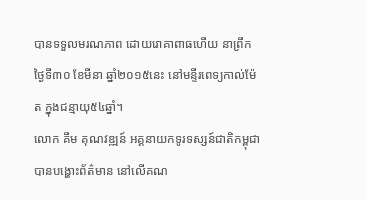បានទទួលមរណភាព ដោយរោគាពាធហើយ នាព្រឹកថ្ងៃទី៣០ ខែមីនា ឆ្នាំ២០១៥នេះ នៅមន្ទីរពេទ្យកាល់ម៉ែត ក្នុងជន្មាយុ៥៤ឆ្នាំ។
លោក គឹម គុណវឌ្ឍន៍ អគ្គនាយកទូរទស្សន៍ជាតិកម្ពុជា បានបង្ហោះព័ត៌មាន នៅលើគណ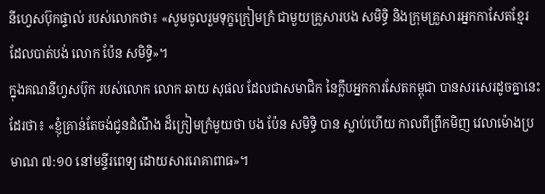នីហ្វេសប៊ុកផ្ទាល់ របស់លោកថា៖ «សូមចូលរួមទុក្ខក្រៀមក្រំ ជាមួយគ្រួសារបង សមិទ្ធិ និងក្រុមគ្រួសារអ្នកកាសែតខ្មែរ ដែលបាត់បង់ លោក ប៉ែន សមិទ្ធិ»។
ក្នុងគណនីហ្វសប៊ុក របស់លោក លោក ឆាយ សុផល ដែលជាសមាជិក នៃក្លឹបអ្នកការសែតកម្ពុជា បានសរសេរដូចគ្នានេះដែរថា៖ «ខ្ញុំគ្រាន់តែចង់ជូនដំណឹង ដ៏ក្រៀមក្រំមួយថា បង ប៉ែន សមិទ្ធិ បាន ស្លាប់ហើយ កាលពីព្រឹកមិញ វេលាម៉ោងប្រមាណ ៧:១០ នៅមន្ទីរពេទ្យ ដោយសាររោគាពាធ»។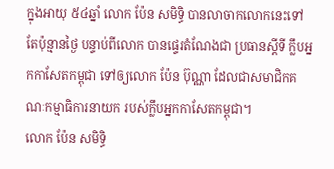ក្នុងអាយុ ៥៤ឆ្នាំ លោក ប៉ែន សមិទ្ធិ បានលាចាកលោកនេះទៅ តែប៉ុន្មានថ្ងៃ បន្ទាប់ពីលោក បានផ្ទេរតំណែងជា ប្រធានស្តីទី ក្លឹបអ្នកកាសែតកម្ពុជា ទៅឲ្យលោក ប៉ែន ប៊ុណ្ណា ដែលជាសមាជិកគណៈកម្មាធិការនាយក របស់ក្លឹបអ្នកកាសែតកម្ពុជា។
លោក ប៉ែន សមិទ្ធិ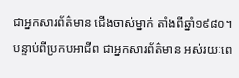ជាអ្នកសារព័ត៌មាន ជើងចាស់ម្នាក់ តាំងពីឆ្នាំ១៩៨០។ បន្ទាប់ពីប្រកបអាជីព ជាអ្នកសារព័ត៌មាន អស់រយៈពេ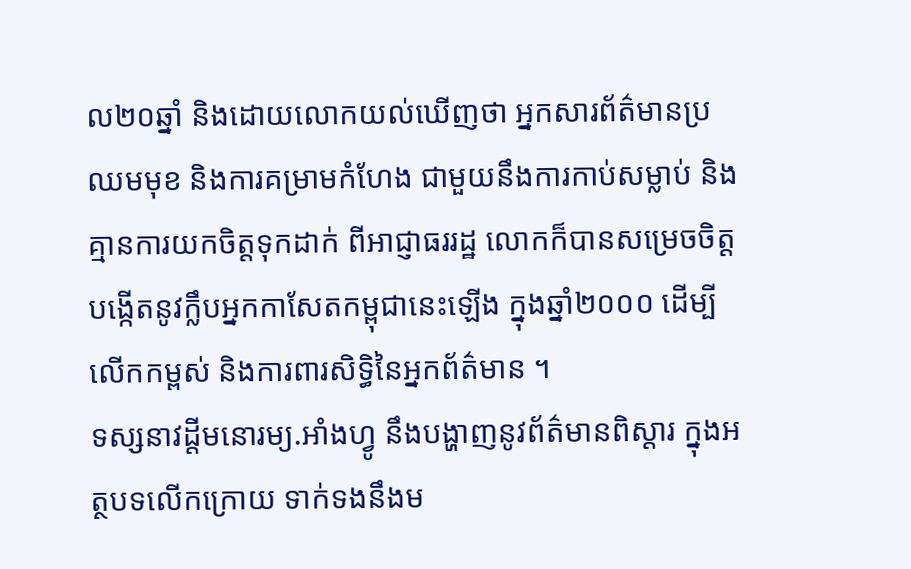ល២០ឆ្នាំ និងដោយលោកយល់ឃើញថា អ្នកសារព័ត៌មានប្រឈមមុខ និងការគម្រាមកំហែង ជាមួយនឹងការកាប់សម្លាប់ និងគ្មានការយកចិត្តទុកដាក់ ពីអាជ្ញាធររដ្ឋ លោកក៏បានសម្រេចចិត្ត បង្កើតនូវក្លឹបអ្នកកាសែតកម្ពុជានេះឡើង ក្នុងឆ្នាំ២០០០ ដើម្បីលើកកម្ពស់ និងការពារសិទ្ធិនៃអ្នកព័ត៌មាន ។
ទស្សនាវដ្តីមនោរម្យ.អាំងហ្វូ នឹងបង្ហាញនូវព័ត៌មានពិស្តារ ក្នុងអត្ថបទលើកក្រោយ ទាក់ទងនឹងម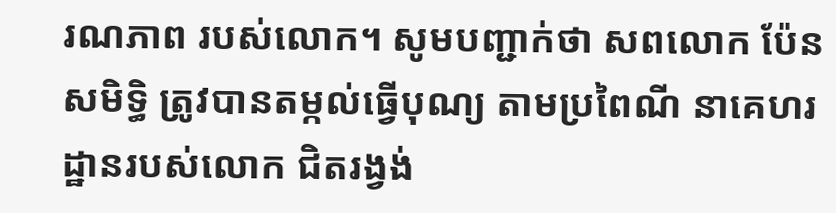រណភាព របស់លោក។ សូមបញ្ជាក់ថា សពលោក ប៉ែន សមិទ្ធិ ត្រូវបានតម្កល់ធ្វើបុណ្យ តាមប្រពៃណី នាគេហរដ្ឋានរបស់លោក ជិតរង្វង់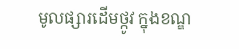មូលផ្សារដើមថ្កូវ ក្នុងខណ្ឌ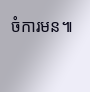ចំការមន៕